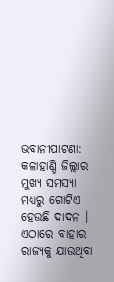ଭବାନୀପାଟଣା: କଳାହାଣ୍ଡି ଜିଲ୍ଲାର ମୁଖ୍ୟ ସମସ୍ୟା ମଧ୍ୟରୁ ଗୋଟିଏ ହେଉଛି ଦାଦନ । ଏଠାରେ ବାହାର ରାଜ୍ୟକୁ ଯାଉଥିବା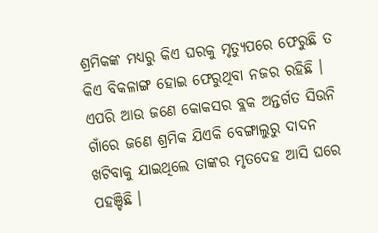ଶ୍ରମିକଙ୍କ ମଧ୍ୟରୁ କିଏ ଘରକୁ ମୃତ୍ୟୁପରେ ଫେରୁଛି ତ କିଏ ବିକଳାଙ୍ଗ ହୋଇ ଫେରୁଥିବା ନଜର ରହିଛି । ଏପରି ଆଉ ଜଣେ କୋକସର ବ୍ଲକ ଅନ୍ତର୍ଗତ ସିଉନି ଗାଁରେ ଜଣେ ଶ୍ରମିକ ଯିଏକି ବେଙ୍ଗାଲୁରୁ ଦାଦନ ଖଟିବାକୁ ଯାଇଥିଲେ ତାଙ୍କର ମୃତଦେହ ଆସି ଘରେ ପହଞ୍ଚିଛି ।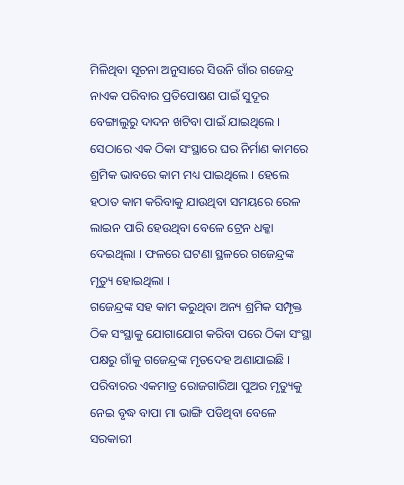ମିଳିଥିବା ସୂଚନା ଅନୁସାରେ ସିଉନି ଗାଁର ଗଜେନ୍ଦ୍ର ନାଏକ ପରିବାର ପ୍ରତିପୋଷଣ ପାଇଁ ସୁଦୂର ବେଙ୍ଗାଲୁରୁ ଦାଦନ ଖଟିବା ପାଇଁ ଯାଇଥିଲେ । ସେଠାରେ ଏକ ଠିକା ସଂସ୍ଥାରେ ଘର ନିର୍ମାଣ କାମରେ ଶ୍ରମିକ ଭାବରେ କାମ ମଧ୍ୟ ପାଇଥିଲେ । ହେଲେ ହଠାତ କାମ କରିବାକୁ ଯାଉଥିବା ସମୟରେ ରେଳ ଲାଇନ ପାରି ହେଉଥିବା ବେଳେ ଟ୍ରେନ ଧକ୍କା ଦେଇଥିଲା । ଫଳରେ ଘଟଣା ସ୍ଥଳରେ ଗଜେନ୍ଦ୍ରଙ୍କ ମୃତ୍ୟୁ ହୋଇଥିଲା ।
ଗଜେନ୍ଦ୍ରଙ୍କ ସହ କାମ କରୁଥିବା ଅନ୍ୟ ଶ୍ରମିକ ସମ୍ପୃକ୍ତ ଠିକ ସଂସ୍ଥାକୁ ଯୋଗାଯୋଗ କରିବା ପରେ ଠିକା ସଂସ୍ଥା ପକ୍ଷରୁ ଗାଁକୁ ଗଜେନ୍ଦ୍ରଙ୍କ ମୃତଦେହ ଅଣାଯାଇଛି । ପରିବାରର ଏକମାତ୍ର ରୋଜଗାରିଆ ପୁଅର ମୃତ୍ୟୁକୁ ନେଇ ବୃଦ୍ଧ ବାପା ମା ଭାଙ୍ଗି ପଡିଥିବା ବେଳେ ସରକାରୀ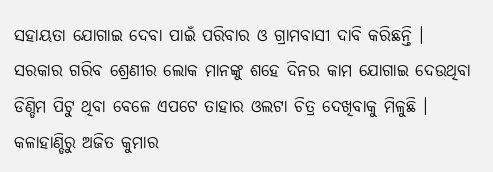ସହାୟତା ଯୋଗାଇ ଦେବା ପାଇଁ ପରିବାର ଓ ଗ୍ରାମବାସୀ ଦାବି କରିଛନ୍ତି । ସରକାର ଗରିବ ଶ୍ରେଣୀର ଲୋକ ମାନଙ୍କୁ ଶହେ ଦିନର କାମ ଯୋଗାଇ ଦେଉଥିବା ଡିଣ୍ଡିମ ପିଟୁ ଥିବା ବେଳେ ଏପଟେ ତାହାର ଓଲଟା ଚିତ୍ର ଦେଖିବାକୁ ମିଳୁଛି ।
କଳାହାଣ୍ଡିରୁ ଅଜିତ କୁମାର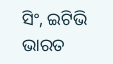ସିଂ, ଇଟିଭି ଭାରତ